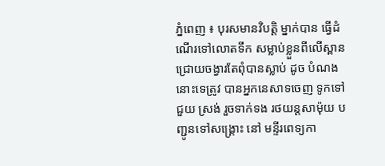ភ្នំពេញ ៖ បុរសមានវិបត្តិ ម្នាក់បាន ធ្វើដំណើរទៅលោតទឹក សម្លាប់ខ្លួនពីលើស្ពាន ជ្រោយចង្វារតែពុំបានស្លាប់ ដូច បំណងនោះទេត្រូវ បានអ្នកនេសាទចេញ ទូកទៅជួយ ស្រង់ រួចទាក់ទង រថយន្តសាម៉ុយ បញ្ជូនទៅសង្គ្រោះ នៅ មន្ទីរពេទ្យកា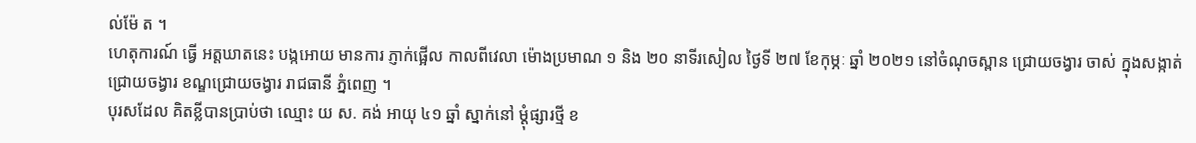ល់ម៉ែ ត ។
ហេតុការណ៍ ធ្វើ អត្តឃាតនេះ បង្កអោយ មានការ ភ្ញាក់ផ្អើល កាលពីវេលា ម៉ោងប្រមាណ ១ និង ២០ នាទីរសៀល ថ្ងៃទី ២៧ ខែកុម្ភៈ ឆ្នាំ ២០២១ នៅចំណុចស្ពាន ជ្រោយចង្វារ ចាស់ ក្នុងសង្កាត់ ជ្រោយចង្វារ ខណ្ឌជ្រោយចង្វារ រាជធានី ភ្នំពេញ ។
បុរសដែល គិតខ្លីបានប្រាប់ថា ឈ្មោះ យ ស. គង់ អាយុ ៤១ ឆ្នាំ ស្នាក់នៅ ម្តុំផ្សារថ្មី ខ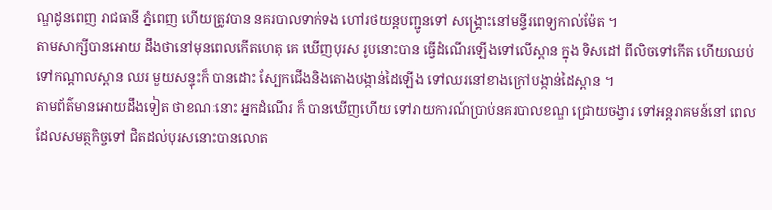ណ្ឌដូនពេញ រាជធានី ភ្នំពេញ ហើយត្រូវបាន នគរបាលទាក់ទង ហៅរថយន្តបញ្ជូនទៅ សង្គ្រោះនៅមន្ទីរពេទ្យកាល់ម៉ែត ។
តាមសាក្សីបានអោយ ដឹងថានៅមុនពេលកើតហេតុ គេ ឃើញបុរស រូបនោះបាន ធ្វើដំណើរឡើងទៅលើស្ពាន ក្នុង ទិសដៅ ពីលិចទៅកើត ហើយឈប់ទៅកណ្តាលស្ពាន ឈរ មួយសន្ទុះក៏ បានដោះ ស្បែកជើងនិងតោងបង្កាន់ដៃឡើង ទៅឈរនៅខាងក្រៅបង្កាន់ដៃស្ពាន ។
តាមព័ត៌មានអោយដឹងទៀត ថាខណៈនោះ អ្នកដំណើរ ក៏ បានឃើញហើយ ទៅរាយការណ៍ប្រាប់នគរបាលខណ្ឌ ជ្រោយចង្វារ ទៅអន្តរាគមន៍នៅ ពេលដែលសមត្ថកិច្ចទៅ ជិតដល់បុរសនោះបានលោត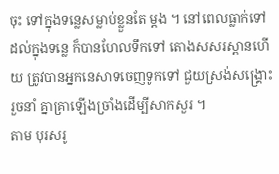ចុះ ទៅក្នុងទន្លេសម្លាប់ខ្លួនតែ ម្តង ។ នៅពេលធ្លាក់ទៅដល់ក្នុងទន្លេ ក៏បានហែលទឹកទៅ តោងសសរស្ពានហើយ ត្រូវបានអ្នកនេសាទចេញទូកទៅ ជួយស្រង់សង្គ្រោះ រួចនាំ គ្នាគ្រាឡើងច្រាំងដើម្បីសាកសួរ ។
តាម បុរសរូ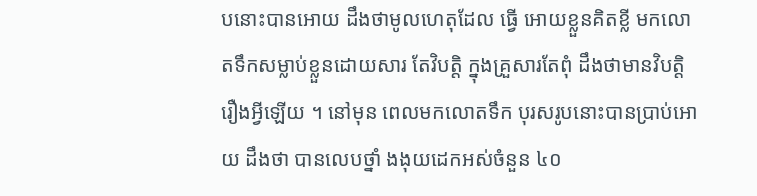បនោះបានអោយ ដឹងថាមូលហេតុដែល ធ្វើ អោយខ្លួនគិតខ្លី មកលោតទឹកសម្លាប់ខ្លួនដោយសារ តែវិបត្តិ ក្នុងគ្រួសារតែពុំ ដឹងថាមានវិបត្តិ រឿងអ្វីឡើយ ។ នៅមុន ពេលមកលោតទឹក បុរសរូបនោះបានប្រាប់អោយ ដឹងថា បានលេបថ្នាំ ងងុយដេកអស់ចំនួន ៤០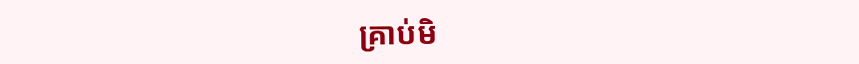គ្រាប់មិ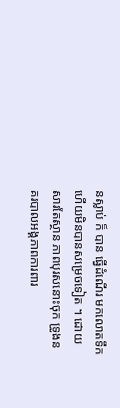នស្លាប់ ក៏ បាន ធ្វើដំណើរ មកលោតទឹកហើយមិនបានសម្រេចទៀត ។ ដោយសារតែស្ថាន ភាពបុរសនោះចុក ទ្រូងនគរបាលអង្គភាពការពារ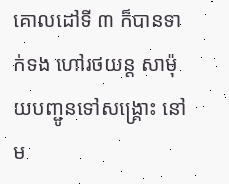គោលដៅទី ៣ ក៏បានទាក់ទង ហៅរថយន្ត សាម៉ុយបញ្ជូនទៅសង្គ្រោះ នៅម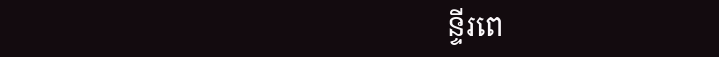ន្ទីរពេ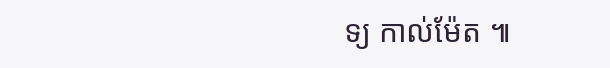ទ្យ កាល់ម៉ែត ៕